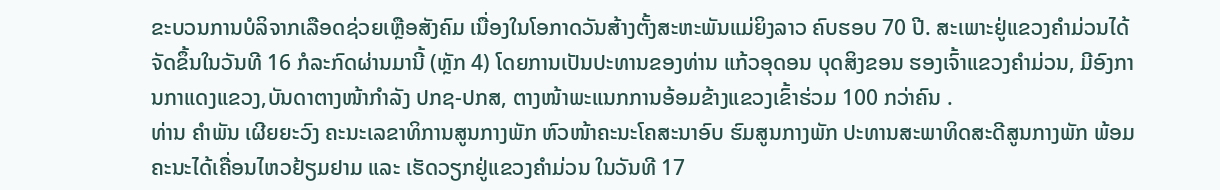ຂະບວນການບໍລິຈາກເລືອດຊ່ວຍເຫຼືອສັງຄົມ ເນື່ອງໃນໂອກາດວັນສ້າງຕັ້ງສະຫະພັນແມ່ຍິງລາວ ຄົບຮອບ 70 ປີ. ສະເພາະຢູ່ແຂວງຄໍາມ່ວນໄດ້ຈັດຂຶ້ນໃນວັນທີ 16 ກໍລະກົດຜ່ານມານີ້ (ຫຼັກ 4) ໂດຍການເປັນປະທານຂອງທ່ານ ແກ້ວອຸດອນ ບຸດສິງຂອນ ຮອງເຈົ້າແຂວງຄໍາມ່ວນ, ມີອົງການກາແດງແຂວງ,ບັນດາຕາງໜ້າກໍາລັງ ປກຊ-ປກສ, ຕາງໜ້າພະແນກການອ້ອມຂ້າງແຂວງເຂົ້າຮ່ວມ 100 ກວ່າຄົນ .
ທ່ານ ຄຳພັນ ເຜີຍຍະວົງ ຄະນະເລຂາທິການສູນກາງພັກ ຫົວໜ້າຄະນະໂຄສະນາອົບ ຮົມສູນກາງພັກ ປະທານສະພາທິດສະດີສູນກາງພັກ ພ້ອມຄະນະໄດ້ເຄື່ອນໄຫວຢ້ຽມຢາມ ແລະ ເຮັດວຽກຢູ່ແຂວງຄຳມ່ວນ ໃນວັນທີ 17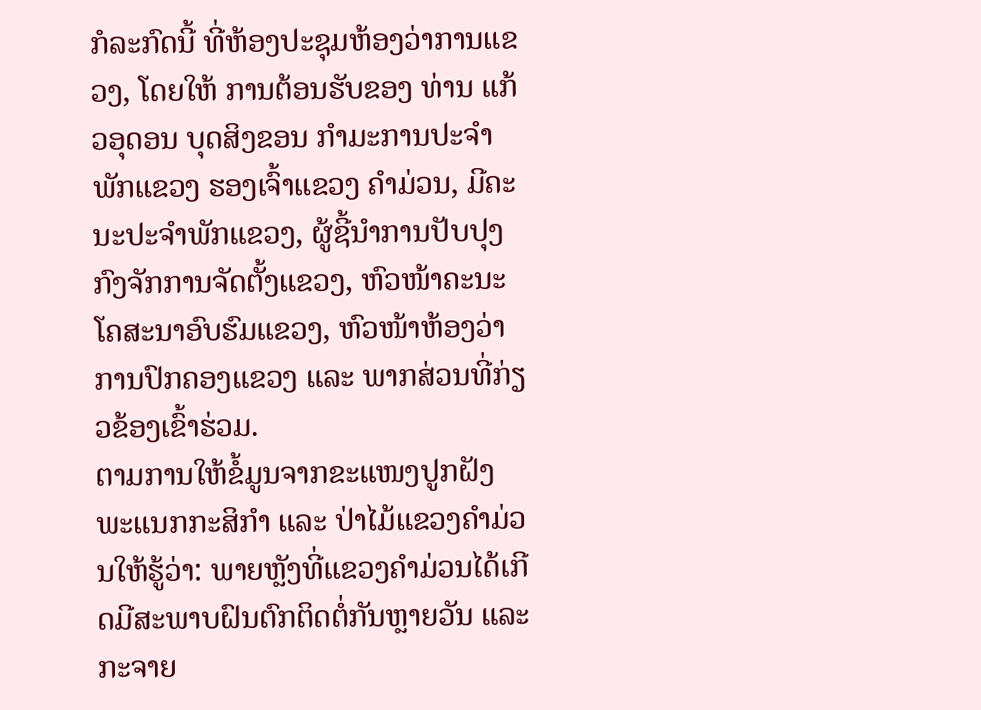ກໍລະກົດນີ້ ທີ່ຫ້ອງປະຊຸມຫ້ອງວ່າການແຂວງ, ໂດຍໃຫ້ ການຕ້ອນຮັບຂອງ ທ່ານ ແກ້ວອຸດອນ ບຸດສິງຂອນ ກຳມະການປະຈຳພັກແຂວງ ຮອງເຈົ້າແຂວງ ຄຳມ່ວນ, ມີຄະນະປະຈຳພັກແຂວງ, ຜູ້ຊີ້ນຳການປັບປຸງກົງຈັກການຈັດຕັ້ງແຂວງ, ຫົວໜ້າຄະນະ ໂຄສະນາອົບຮົມແຂວງ, ຫົວໜ້າຫ້ອງວ່າການປົກຄອງແຂວງ ແລະ ພາກສ່ວນທີ່ກ່ຽວຂ້ອງເຂົ້າຮ່ວມ.
ຕາມການໃຫ້ຂໍ້ມູນຈາກຂະແໜງປູກຝັງ ພະແນກກະສິກໍາ ແລະ ປ່າໄມ້ແຂວງຄໍາມ່ວນໃຫ້ຮູ້ວ່າ: ພາຍຫຼັງທີ່ແຂວງຄໍາມ່ວນໄດ້ເກີດມີສະພາບຝົນຕົກຕິດຕໍ່ກັນຫຼາຍວັນ ແລະ ກະຈາຍ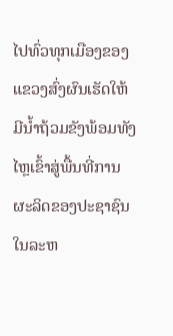ໄປທົ່ວທຸກເມືອງຂອງແຂວງສົ່ງຜົນເຮັດໃຫ້ມີນໍ້າຖ້ວມຂັງພ້ອມທັງໄຫຼເຂົ້າສູ່ພື້ນທີ່ການຜະລິດຂອງປະຊາຊົນໃນລະຫ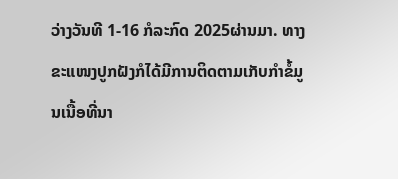ວ່າງວັນທີ 1-16 ກໍລະກົດ 2025ຜ່ານມາ. ທາງຂະແໜງປູກຝັງກໍໄດ້ມີການຕິດຕາມເກັບກໍາຂໍ້ມູນເນື້ອທີ່ນາ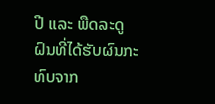ປີ ແລະ ພືດລະດູຝົນທີ່ໄດ້ຮັບຜົນກະທົບຈາກ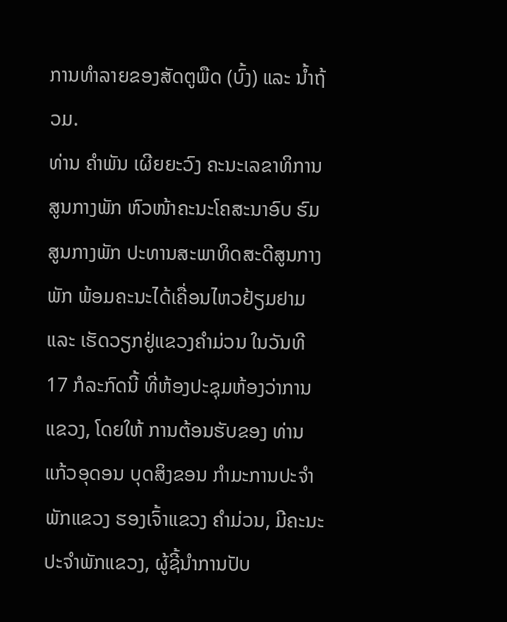ການທໍາລາຍຂອງສັດຕູພືດ (ບົ້ງ) ແລະ ນໍ້າຖ້ວມ.
ທ່ານ ຄຳພັນ ເຜີຍຍະວົງ ຄະນະເລຂາທິການສູນກາງພັກ ຫົວໜ້າຄະນະໂຄສະນາອົບ ຮົມສູນກາງພັກ ປະທານສະພາທິດສະດີສູນກາງພັກ ພ້ອມຄະນະໄດ້ເຄື່ອນໄຫວຢ້ຽມຢາມ ແລະ ເຮັດວຽກຢູ່ແຂວງຄຳມ່ວນ ໃນວັນທີ 17 ກໍລະກົດນີ້ ທີ່ຫ້ອງປະຊຸມຫ້ອງວ່າການແຂວງ, ໂດຍໃຫ້ ການຕ້ອນຮັບຂອງ ທ່ານ ແກ້ວອຸດອນ ບຸດສິງຂອນ ກຳມະການປະຈຳພັກແຂວງ ຮອງເຈົ້າແຂວງ ຄຳມ່ວນ, ມີຄະນະປະຈຳພັກແຂວງ, ຜູ້ຊີ້ນຳການປັບ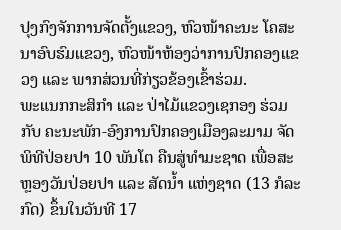ປຸງກົງຈັກການຈັດຕັ້ງແຂວງ, ຫົວໜ້າຄະນະ ໂຄສະນາອົບຮົມແຂວງ, ຫົວໜ້າຫ້ອງວ່າການປົກຄອງແຂວງ ແລະ ພາກສ່ວນທີ່ກ່ຽວຂ້ອງເຂົ້າຮ່ວມ.
ພະແນກກະສິກໍາ ແລະ ປ່າໄມ້ແຂວງເຊກອງ ຮ່ວມກັບ ຄະນະພັກ-ອົງການປົກຄອງເມືອງລະມາມ ຈັດພິທີປ່ອຍປາ 10 ພັນໂຕ ຄືນສູ່ທໍາມະຊາດ ເພື່ອສະຫຼອງວັນປ່ອຍປາ ແລະ ສັດນໍ້າ ແຫ່ງຊາດ (13 ກໍລະກົດ) ຂຶ້ນໃນວັນທີ 17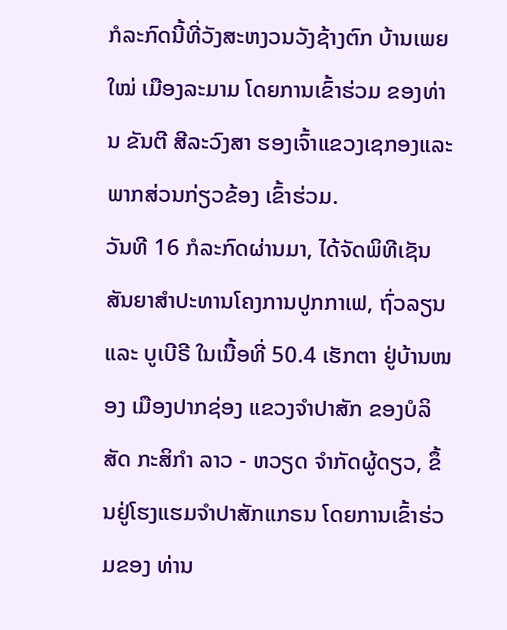ກໍລະກົດນີ້ທີ່ວັງສະຫງວນວັງຊ້າງຕົກ ບ້ານເພຍໃໝ່ ເມືອງລະມາມ ໂດຍການເຂົ້າຮ່ວມ ຂອງທ່ານ ຂັນຕີ ສີລະວົງສາ ຮອງເຈົ້າແຂວງເຊກອງແລະ ພາກສ່ວນກ່ຽວຂ້ອງ ເຂົ້າຮ່ວມ.
ວັນທີ 16 ກໍລະກົດຜ່ານມາ, ໄດ້ຈັດພິທີເຊັນສັນຍາສໍາປະທານໂຄງການປູກກາເຟ, ຖົ່ວລຽນ ແລະ ບູເບີຣີ ໃນເນື້ອທີ່ 50.4 ເຮັກຕາ ຢູ່ບ້ານໜອງ ເມືອງປາກຊ່ອງ ແຂວງຈຳປາສັກ ຂອງບໍລິສັດ ກະສິກຳ ລາວ - ຫວຽດ ຈຳກັດຜູ້ດຽວ, ຂຶ້ນຢູ່ໂຮງແຮມຈໍາປາສັກແກຣນ ໂດຍການເຂົ້າຮ່ວມຂອງ ທ່ານ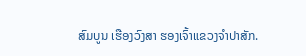ສົມບູນ ເຮືອງວົງສາ ຮອງເຈົ້າແຂວງຈໍາປາສັກ.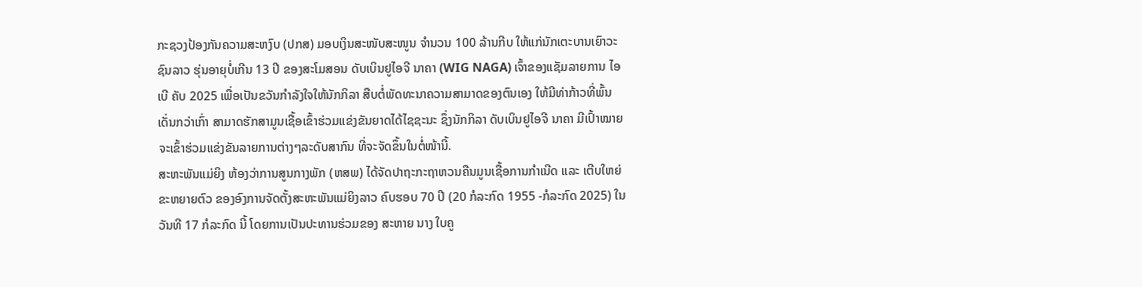ກະຊວງປ້ອງກັນຄວາມສະຫງົບ (ປກສ) ມອບເງິນສະໜັບສະໜູນ ຈຳນວນ 100 ລ້ານກີບ ໃຫ້ແກ່ນັກເຕະບານເຍົາວະຊົນລາວ ຮຸ່ນອາຍຸບໍ່ເກີນ 13 ປີ ຂອງສະໂມສອນ ດັບເບິນຢູໄອຈີ ນາຄາ (WIG NAGA) ເຈົ້າຂອງແຊັມລາຍການ ໄອເບີ ຄັບ 2025 ເພື່ອເປັນຂວັນກຳລັງໃຈໃຫ້ນັກກິລາ ສືບຕໍ່ພັດທະນາຄວາມສາມາດຂອງຕົນເອງ ໃຫ້ມີທ່າກ້າວທີ່ພົ້ນເດັ່ນກວ່າເກົ່າ ສາມາດຮັກສາມູນເຊື້ອເຂົ້າຮ່ວມແຂ່ງຂັນຍາດໄດ້ໄຊຊະນະ ຊຶ່ງນັກກິລາ ດັບເບິນຢູໄອຈີ ນາຄາ ມີເປົ້າໝາຍຈະເຂົ້າຮ່ວມແຂ່ງຂັນລາຍການຕ່າງໆລະດັບສາກົນ ທີ່ຈະຈັດຂຶ້ນໃນຕໍ່ໜ້ານີ້.
ສະຫະພັນແມ່ຍິງ ຫ້ອງວ່າການສູນກາງພັກ (ຫສພ) ໄດ້ຈັດປາຖະກະຖາຫວນຄືນມູນເຊື້ອການກໍາເນີດ ແລະ ເຕີບໃຫຍ່ຂະຫຍາຍຕົວ ຂອງອົງການຈັດຕັ້ງສະຫະພັນແມ່ຍິງລາວ ຄົບຮອບ 70 ປີ (20 ກໍລະກົດ 1955 -ກໍລະກົດ 2025) ໃນວັນທີ 17 ກໍລະກົດ ນີ້ ໂດຍການເປັນປະທານຮ່ວມຂອງ ສະຫາຍ ນາງ ໃບຄູ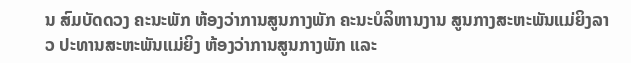ນ ສົມບັດດວງ ຄະນະພັກ ຫ້ອງວ່າການສູນກາງພັກ ຄະນະບໍລິຫານງານ ສູນກາງສະຫະພັນແມ່ຍິງລາວ ປະທານສະຫະພັນແມ່ຍິງ ຫ້ອງວ່າການສູນກາງພັກ ແລະ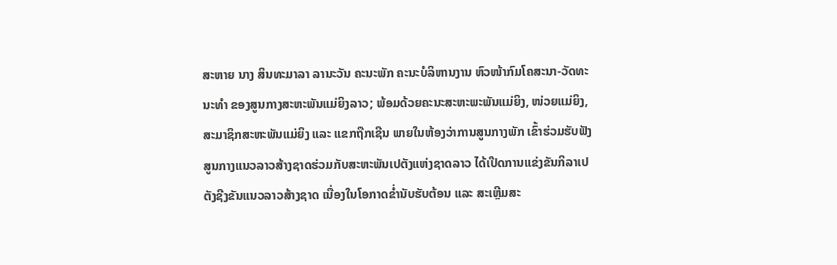ສະຫາຍ ນາງ ສິນທະມາລາ ລານະວັນ ຄະນະພັກ ຄະນະບໍລິຫານງານ ຫົວໜ້າກົມໂຄສະນາ-ວັດທະນະທໍາ ຂອງສູນກາງສະຫະພັນແມ່ຍິງລາວ; ພ້ອມດ້ວຍຄະນະສະຫະພະພັນແມ່ຍິງ, ໜ່ວຍແມ່ຍິງ, ສະມາຊິກສະຫະພັນແມ່ຍິງ ແລະ ແຂກຖືກເຊີນ ພາຍໃນຫ້ອງວ່າການສູນກາງພັກ ເຂົ້າຮ່ວມຮັບຟັງ
ສູນກາງແນວລາວສ້າງຊາດຮ່ວມກັບສະຫະພັນເປຕັງແຫ່ງຊາດລາວ ໄດ້ເປີດການແຂ່ງຂັນກິລາເປຕັງຊີງຂັນແນວລາວສ້າງຊາດ ເນື່ອງໃນໂອກາດຂໍ່ານັບຮັບຕ້ອນ ແລະ ສະເຫຼີມສະ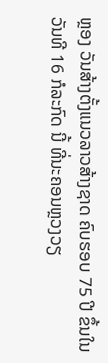ຫຼອງ ວັນສ້າງຕັ້ງແນວລາວສ້າງຊາດ ຄົບຮອບ 75 ປີ ຂຶ້ນໃນວັນທີ 16 ກໍລະກົດ ນີ້ ທີ່ນະຄອນຫຼວງວຽ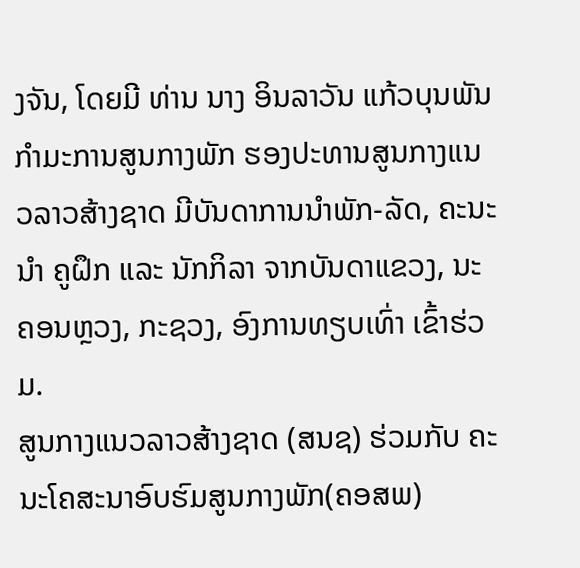ງຈັນ, ໂດຍມີ ທ່ານ ນາງ ອິນລາວັນ ແກ້ວບຸນພັນ ກໍາມະການສູນກາງພັກ ຮອງປະທານສູນກາງແນວລາວສ້າງຊາດ ມີບັນດາການນໍາພັກ-ລັດ, ຄະນະນໍາ ຄູຝຶກ ແລະ ນັກກິລາ ຈາກບັນດາແຂວງ, ນະຄອນຫຼວງ, ກະຊວງ, ອົງການທຽບເທົ່າ ເຂົ້າຮ່ວມ.
ສູນກາງແນວລາວສ້າງຊາດ (ສນຊ) ຮ່ວມກັບ ຄະນະໂຄສະນາອົບຮົມສູນກາງພັກ(ຄອສພ)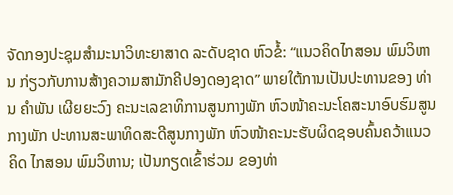ຈັດກອງປະຊຸມສຳມະນາວິທະຍາສາດ ລະດັບຊາດ ຫົວຂໍ້: “ແນວຄິດໄກສອນ ພົມວິຫານ ກ່ຽວກັບການສ້າງຄວາມສາມັກຄີປອງດອງຊາດ” ພາຍໃຕ້ການເປັນປະທານຂອງ ທ່ານ ຄໍາພັນ ເຜີຍຍະວົງ ຄະນະເລຂາທິການສູນກາງພັກ ຫົວໜ້າຄະນະໂຄສະນາອົບຮົມສູນກາງພັກ ປະທານສະພາທິດສະດີສູນກາງພັກ ຫົວໜ້າຄະນະຮັບຜິດຊອບຄົ້ນຄວ້າແນວຄິດ ໄກສອນ ພົມວິຫານ; ເປັນກຽດເຂົ້າຮ່ວມ ຂອງທ່າ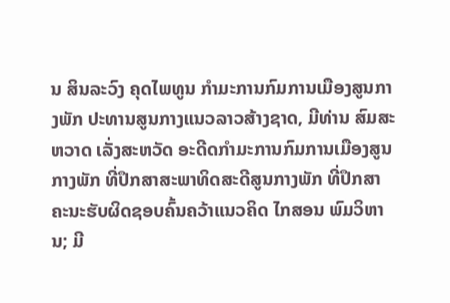ນ ສິນລະວົງ ຄຸດໄພທູນ ກໍາມະການກົມການເມືອງສູນກາງພັກ ປະທານສູນກາງແນວລາວສ້າງຊາດ, ມີທ່ານ ສົມສະຫວາດ ເລັ່ງສະຫວັດ ອະດີດກຳມະການກົມການເມືອງສູນກາງພັກ ທີ່ປຶກສາສະພາທິດສະດີສູນກາງພັກ ທີ່ປຶກສາຄະນະຮັບຜິດຊອບຄົ້ນຄວ້າແນວຄິດ ໄກສອນ ພົມວິຫານ; ມີ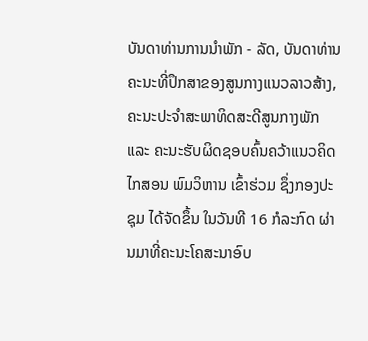ບັນດາທ່ານການນຳພັກ - ລັດ, ບັນດາທ່ານຄະນະທີ່ປຶກສາຂອງສູນກາງແນວລາວສ້າງ, ຄະນະປະຈໍາສະພາທິດສະດີສູນກາງພັກ ແລະ ຄະນະຮັບຜິດຊອບຄົ້ນຄວ້າແນວຄິດໄກສອນ ພົມວິຫານ ເຂົ້າຮ່ວມ ຊຶ່ງກອງປະຊຸມ ໄດ້ຈັດຂຶ້ນ ໃນວັນທີ 16 ກໍລະກົດ ຜ່ານມາທີ່ຄະນະໂຄສະນາອົບ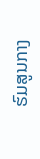ຮົມສູນກາງ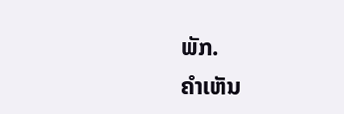ພັກ.
ຄໍາເຫັນ